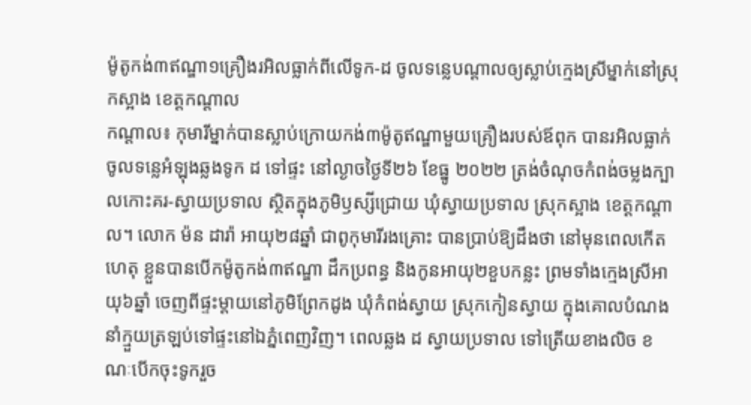ម៉ូតូកង់៣ឥណ្ឌា១គ្រឿងរអិលធ្លាក់ពីលើទូក-ដ ចូលទន្លេបណ្ដាលឲ្យស្លាប់ក្មេងស្រីម្នាក់នៅស្រុកស្អាង ខេត្តកណ្ដាល
កណ្តាល៖ កុមារីម្នាក់បានស្លាប់ក្រោយកង់៣ម៉ូតូឥណ្ឌាមួយគ្រឿងរបស់ឪពុក បានរអិលធ្លាក់ចូលទន្លេអំឡុងឆ្លងទូក ដ ទៅផ្ទះ នៅល្ងាចថ្ងៃទី២៦ ខែធ្នូ ២០២២ ត្រង់ចំណុចកំពង់ចម្លងក្បាលកោះគរ-ស្វាយប្រទាល ស្ថិតក្នុងភូមិឫស្សីជ្រោយ ឃុំស្វាយប្រទាល ស្រុកស្អាង ខេត្តកណ្តាល។ លោក ម៉ន ដារ៉ា អាយុ២៨ឆ្នាំ ជាពូកុមារីរងគ្រោះ បានប្រាប់ឱ្យដឹងថា នៅមុនពេលកើតហេតុ ខ្លួនបានបើកម៉ូតូកង់៣ឥណ្ឌា ដឹកប្រពន្ធ និងកូនអាយុ២ខួបកន្លះ ព្រមទាំងក្មេងស្រីអាយុ៦ឆ្នាំ ចេញពីផ្ទះម្តាយនៅភូមិព្រែកដូង ឃុំកំពង់ស្វាយ ស្រុកកៀនស្វាយ ក្នុងគោលបំណងនាំក្មួយត្រឡប់ទៅផ្ទះនៅឯភ្នំពេញវិញ។ ពេលឆ្លង ដ ស្វាយប្រទាល ទៅត្រើយខាងលិច ខណៈបើកចុះទូករួច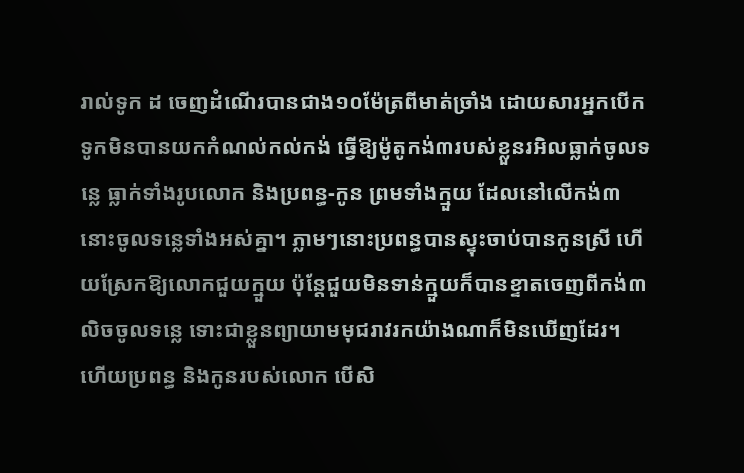រាល់ទូក ដ ចេញដំណើរបានជាង១០ម៉ែត្រពីមាត់ច្រាំង ដោយសារអ្នកបើកទូកមិនបានយកកំណល់កល់កង់ ធ្វើឱ្យម៉ូតូកង់៣របស់ខ្លួនរអិលធ្លាក់ចូលទន្លេ ធ្លាក់ទាំងរូបលោក និងប្រពន្ធ-កូន ព្រមទាំងក្មួយ ដែលនៅលើកង់៣នោះចូលទន្លេទាំងអស់គ្នា។ ភ្លាមៗនោះប្រពន្ធបានស្ទុះចាប់បានកូនស្រី ហើយស្រែកឱ្យលោកជួយក្មួយ ប៉ុន្តែជួយមិនទាន់ក្មួយក៏បានខ្ទាតចេញពីកង់៣លិចចូលទន្លេ ទោះជាខ្លួនព្យាយាមមុជរាវរកយ៉ាងណាក៏មិនឃើញដែរ។ ហើយប្រពន្ធ និងកូនរបស់លោក បើសិ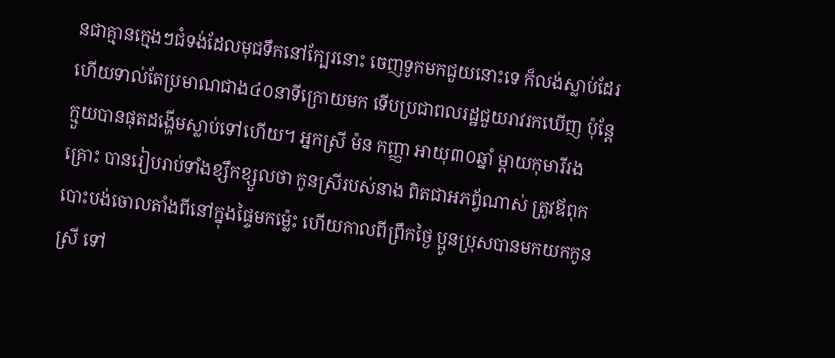នជាគ្មានក្មេងៗជំទង់ដែលមុជទឹកនៅក្បែរនោះ ចេញទូកមកជួយនោះទេ ក៏លង់ស្លាប់ដែរ ហើយទាល់តែប្រមាណជាង៤០នាទីក្រោយមក ទើបប្រជាពលរដ្ឋជួយរាវរកឃើញ ប៉ុន្តែ ក្មួយបានផុតដង្ហើមស្លាប់ទៅហើយ។ អ្នកស្រី ម៉ន កញ្ញា អាយុ៣០ឆ្នាំ ម្តាយកុមារីរងគ្រោះ បានរៀបរាប់ទាំងខ្សឹកខ្សួលថា កូនស្រីរបស់នាង ពិតជាអភព្វ័ណាស់ ត្រូវឪពុកបោះបង់ចោលតាំងពីនៅក្នុងផ្ទៃមកម្ល៉េះ ហើយកាលពីព្រឹកថ្ងៃ ប្អូនប្រុសបានមកយកកូនស្រី ទៅ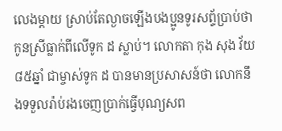លេងម្តាយ ស្រាប់តែល្ងាចឡើងបងប្អូនទូរសព្ទ័ប្រាប់ថា កូនស្រីធ្លាក់ពីលើទូក ដ ស្លាប់។ លោកតា កុង សុង វ័យ៨៥ឆ្នាំ ជាម្ចាស់ទូក ដ បានមានប្រសាសន៍ថា លោកនឹងទទួលរ៉ាប់រងចេញប្រាក់ធ្វើបុណ្យសព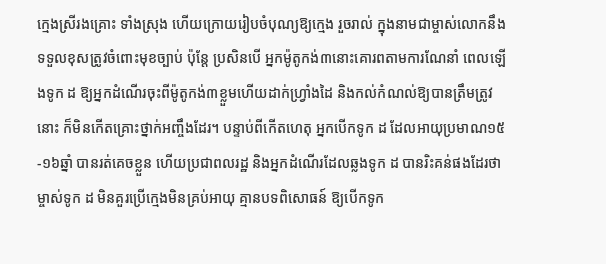ក្មេងស្រីរងគ្រោះ ទាំងស្រុង ហើយក្រោយរៀបចំបុណ្យឱ្យក្មេង រួចរាល់ ក្នុងនាមជាម្ចាស់លោកនឹងទទួលខុសត្រូវចំពោះមុខច្បាប់ ប៉ុន្តែ ប្រសិនបើ អ្នកម៉ូតូកង់៣នោះគោរពតាមការណែនាំ ពេលឡើងទូក ដ ឱ្យអ្នកដំណើរចុះពីម៉ូតូកង់៣ខ្លួមហើយដាក់ហ្វ្រាំងដៃ និងកល់កំណល់ឱ្យបានត្រឹមត្រូវនោះ ក៏មិនកើតគ្រោះថ្នាក់អញ្ចឹងដែរ។ បន្ទាប់ពីកើតហេតុ អ្នកបើកទូក ដ ដែលអាយុប្រមាណ១៥-១៦ឆ្នាំ បានរត់គេចខ្លួន ហើយប្រជាពលរដ្ឋ និងអ្នកដំណើរដែលឆ្លងទូក ដ បានរិះគន់ផងដែរថា ម្ចាស់ទូក ដ មិនគួរប្រើក្មេងមិនគ្រប់អាយុ គ្មានបទពិសោធន៍ ឱ្យបើកទូក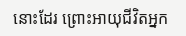នោះដែរ ព្រោះអាយុជីវិតអ្នក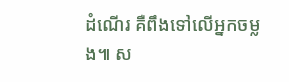ដំណើរ គឺពឹងទៅលើអ្នកចម្លង៕ ស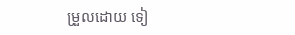ម្រួលដោយ ទៀ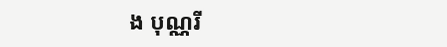ង បុណ្ណរី